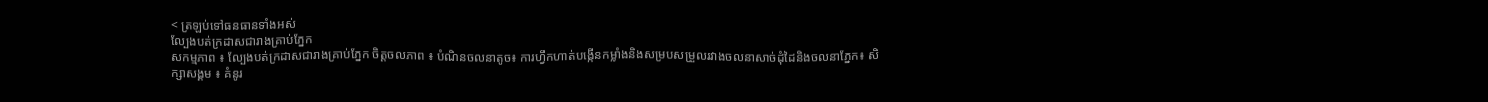< ត្រឡប់ទៅធនធានទាំងអស់
ល្បែងបត់ក្រដាសជារាងគ្រាប់ភ្នែក
សកម្មភាព ៖ ល្បែងបត់ក្រដាសជារាងគ្រាប់ភ្នែក ចិត្តចលភាព ៖ បំណិនចលនាតូច៖ ការហ្វឹកហាត់បង្កើនកម្លាំងនិងសម្របសម្រួលរវាងចលនាសាច់ដុំដៃនិងចលនាភ្នែក៖ សិក្សាសង្គម ៖ គំនូរ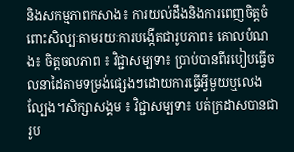និងសកម្មភាពកសាង៖ ការយល់ដឹងនិងការពេញចិត្តចំពោះសិល្បៈតាមរយៈការបង្កើតជារូបភាព៖ គោលបំណង៖ ចិត្តចលភាព ៖ វិជ្ជាសម្បទា៖ ប្រាប់បានពីរបៀបធ្វើចលនាដៃតាមទម្រង់ផ្សេងៗដោយការធ្វើអ្វីមួយឬលេងល្បែង។សិក្សាសង្គម ៖ វិជ្ជាសម្បទា៖ បត់ក្រដាសបានជារូប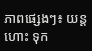ភាពផ្សេងៗ៖ យន្តហោះ ទុក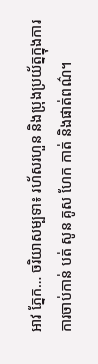អាវ ភ្នែក… ចរិយាសម្បទា៖ រហ័សរហួន និងប្រុងប្រយ័ត្នក្នុងការការចាប់កាន់ បត់ សូន គូស ហែក កាត់ និងផាត់ពណ៌។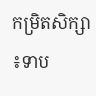កម្រិតសិក្សា ៖ទាប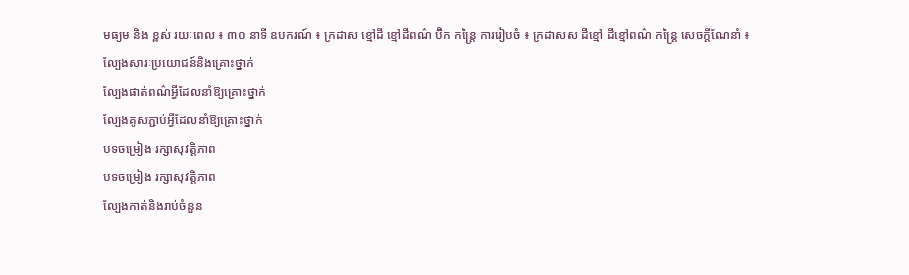មធ្យម និង ខ្ពស់ រយៈពេល ៖ ៣០ នាទី ឧបករណ៍ ៖ ក្រដាស ខ្មៅដី ខ្មៅដីពណ៌ ប៊ិក កន្ត្រៃ ការរៀបចំ ៖ ក្រដាសស ដីខ្មៅ ដីខ្មៅពណ៌ កន្រ្តៃ សេចក្ដីណែនាំ ៖
ល្បែងសារៈប្រយោជន៍និងគ្រោះថ្នាក់
ល្បែងផាត់ពណ៌អ្វីដែលនាំឱ្យគ្រោះថ្នាក់
ល្បែងគូសភ្ជាប់អ្វីដែលនាំឱ្យគ្រោះថ្នាក់
បទចម្រៀង រក្សាសុវត្តិភាព
បទចម្រៀង រក្សាសុវត្តិភាព
ល្បែងកាត់និងរាប់ចំនួន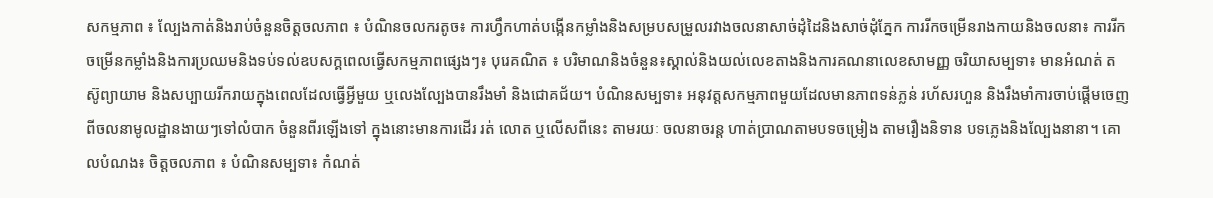សកម្មភាព ៖ ល្បែងកាត់និងរាប់ចំនួនចិត្តចលភាព ៖ បំណិនចលករតូច៖ ការហ្វឹកហាត់បង្កើនកម្លាំងនិងសម្របសម្រួលរវាងចលនាសាច់ដុំដៃនិងសាច់ដុំភ្នែក ការរីកចម្រើនរាងកាយនិងចលនា៖ ការរីកចម្រើនកម្លាំងនិងការប្រឈមនិងទប់ទល់ឧបសក្គពេលធ្វើសកម្មភាពផ្សេងៗ៖ បុរេគណិត ៖ បរិមាណនិងចំនួន៖ស្គាល់និងយល់លេខតាងនិងការគណនាលេខសាមញ្ញ ចរិយាសម្បទា៖ មានអំណត់ តស៊ូព្យាយាម និងសប្បាយរីករាយក្នុងពេលដែលធ្វើអ្វីមួយ ឬលេងល្បែងបានរឹងមាំ និងជោគជ័យ។ បំណិនសម្បទា៖ អនុវត្តសកម្មភាពមួយដែលមានភាពទន់ភ្លន់ រហ័សរហួន និងរឹងមាំការចាប់ផ្ដើមចេញពីចលនាមូលដ្ឋានងាយៗទៅលំបាក ចំនួនពីរឡើងទៅ ក្នុងនោះមានការដើរ រត់ លោត ឬលើសពីនេះ តាមរយៈ ចលនាចរន្ត ហាត់ប្រាណតាមបទចម្រៀង តាមរឿងនិទាន បទភ្លេងនិងល្បែងនានា។ គោលបំណង៖ ចិត្តចលភាព ៖ បំណិនសម្បទា៖ កំណត់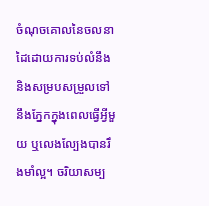ចំណុចគោលនៃចលនាដៃដោយការទប់លំនឹង និងសម្របសម្រួលទៅនឹងភ្នែកក្នុងពេលធ្វើអ្វីមួយ ឬលេងល្បែងបានរឹងមាំល្អ។ ចរិយាសម្ប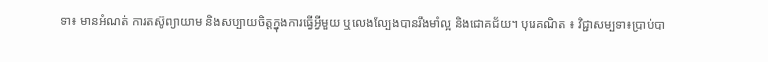ទា៖ មានអំណត់ ការតស៊ូព្យាយាម និងសប្បាយចិត្តក្នុងការធ្វើអ្វីមួយ ឬលេងល្បែងបានរឹងមាំល្អ និងជោគជ័យ។ បុរេគណិត ៖ វិជ្ជាសម្បទា៖ប្រាប់បា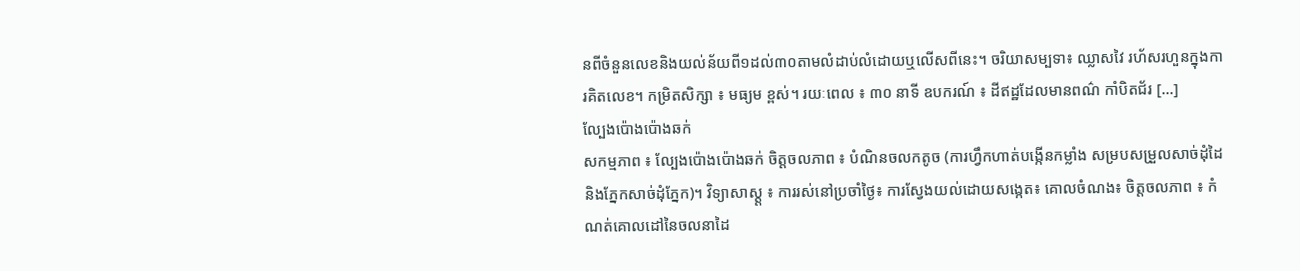នពីចំនួនលេខនិងយល់ន័យពី១ដល់៣០តាមលំដាប់លំដោយឬលើសពីនេះ។ ចរិយាសម្បទា៖ ឈ្លាសវៃ រហ័សរហួនក្នុងការគិតលេខ។ កម្រិតសិក្សា ៖ មធ្យម ខ្ពស់។ រយៈពេល ៖ ៣០ នាទី ឧបករណ៍ ៖ ដីឥដ្ឋដែលមានពណ៌ កាំបិតជ័រ […]
ល្បែងប៉ោងប៉ោងឆក់
សកម្មភាព ៖ ល្បែងប៉ោងប៉ោងឆក់ ចិត្តចលភាព ៖ បំណិនចលកតូច (ការហ្វឹកហាត់បង្កើនកម្លាំង សម្របសម្រួលសាច់ដុំដៃនិងភ្នែកសាច់ដុំភ្នែក)។ វិទ្យាសាស្ត្ត ៖ ការរស់នៅប្រចាំថ្ងៃ៖ ការស្វែងយល់ដោយសង្កេត៖ គោលចំណង៖ ចិត្តចលភាព ៖ កំណត់គោលដៅនៃចលនាដៃ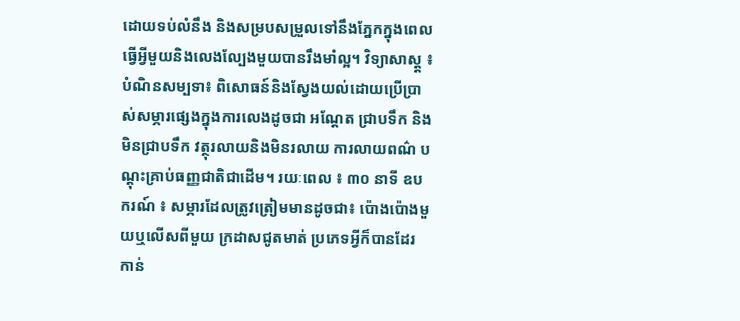ដោយទប់លំនឹង និងសម្របសម្រួលទៅនឹងភ្នែកក្នុងពេលធ្វើអ្វីមួយនិងលេងល្បែងមួយបានរឹងមាំល្អ។ វិទ្យាសាស្ត្ត ៖ បំណិនសម្បទា៖ ពិសោធន៍និងស្វែងយល់ដោយប្រើប្រាស់សម្ភារផ្សេងក្នុងការលេងដូចជា អណ្ដែត ជ្រាបទឹក និងមិនជ្រាបទឹក វត្ថុរលាយនិងមិនរលាយ ការលាយពណ៌ បណ្ដុះគ្រាប់ធញ្ញជាតិជាដើម។ រយៈពេល ៖ ៣០ នាទី ឧបករណ៍ ៖ សម្ភារដែលត្រូវត្រៀមមានដូចជា៖ ប៉ោងប៉ោងមួយឬលើសពីមួយ ក្រដាសជូតមាត់ ប្រភេទអ្វីក៏បានដែរ កាន់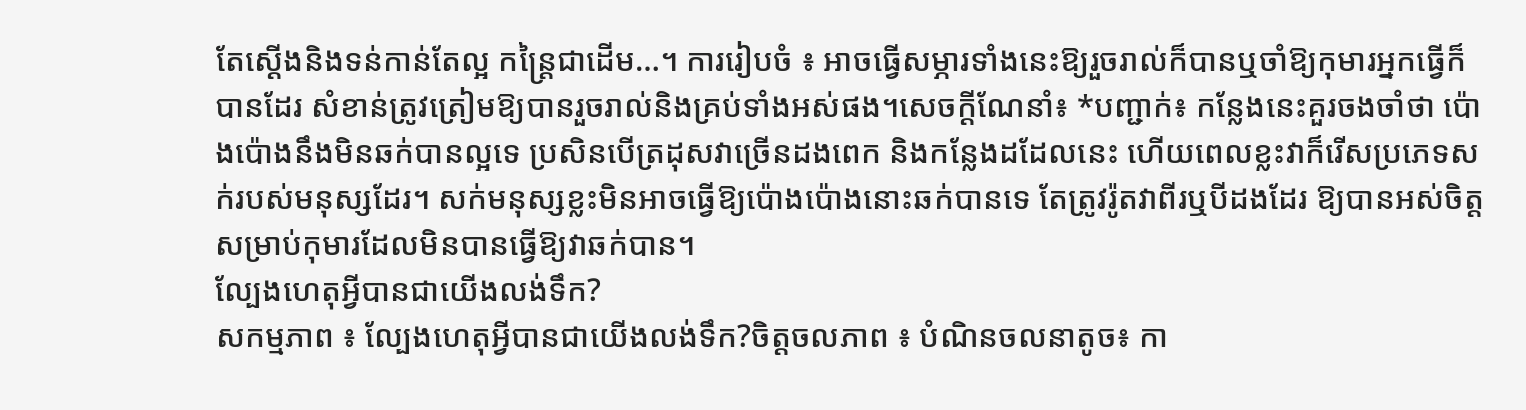តែស្ដើងនិងទន់កាន់តែល្អ កន្ត្រៃជាដើម…។ ការរៀបចំ ៖ អាចធ្វើសម្ភារទាំងនេះឱ្យរួចរាល់ក៏បានឬចាំឱ្យកុមារអ្នកធ្វើក៏បានដែរ សំខាន់ត្រូវត្រៀមឱ្យបានរួចរាល់និងគ្រប់ទាំងអស់ផង។សេចក្ដីណែនាំ៖ *បញ្ជាក់៖ កន្លែងនេះគួរចងចាំថា ប៉ោងប៉ោងនឹងមិនឆក់បានល្អទេ ប្រសិនបើត្រដុសវាច្រើនដងពេក និងកន្លែងដដែលនេះ ហើយពេលខ្លះវាក៏រើសប្រភេទសក់របស់មនុស្សដែរ។ សក់មនុស្សខ្លះមិនអាចធ្វើឱ្យប៉ោងប៉ោងនោះឆក់បានទេ តែត្រូវរ៉ូតវាពីរឬបីដងដែរ ឱ្យបានអស់ចិត្តសម្រាប់កុមារដែលមិនបានធ្វើឱ្យវាឆក់បាន។
ល្បែងហេតុអ្វីបានជាយើងលង់ទឹក?
សកម្មភាព ៖ ល្បែងហេតុអ្វីបានជាយើងលង់ទឹក?ចិត្តចលភាព ៖ បំណិនចលនាតូច៖ កា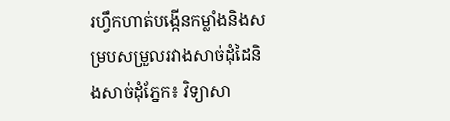រហ្វឹកហាត់បង្កើនកម្លាំងនិងសម្របសម្រួលរវាងសាច់ដុំដៃនិងសាច់ដុំភ្នែក៖ វិទ្យាសា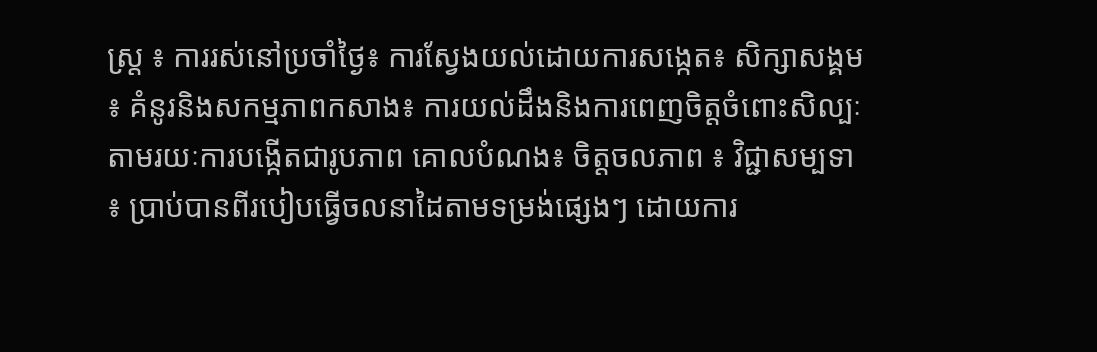ស្រ្ត ៖ ការរស់នៅប្រចាំថ្ងៃ៖ ការស្វែងយល់ដោយការសង្កេត៖ សិក្សាសង្គម ៖ គំនូរនិងសកម្មភាពកសាង៖ ការយល់ដឹងនិងការពេញចិត្តចំពោះសិល្បៈតាមរយៈការបង្កើតជារូបភាព គោលបំណង៖ ចិត្តចលភាព ៖ វិជ្ជាសម្បទា ៖ ប្រាប់បានពីរបៀបធ្វើចលនាដៃតាមទម្រង់ផ្សេងៗ ដោយការ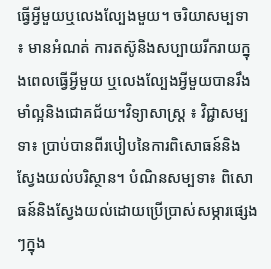ធ្វើអ្វីមួយឬលេងល្បែងមួយ។ ចរិយាសម្បទា ៖ មានអំណត់ ការតស៊ូនិងសប្បាយរីករាយក្នុងពេលធ្វើអ្វីមួយ ឬលេងល្បែងអ្វីមួយបានរឹងមាំល្អនិងជោគជ័យ។វិទ្យាសាស្រ្ត ៖ វិជ្ជាសម្បទា៖ ប្រាប់បានពីរបៀបនៃការពិសោធន៍និងស្វែងយល់បរិស្ថាន។ បំណិនសម្បទា៖ ពិសោធន៍និងស្វែងយល់ដោយប្រើប្រាស់សម្ភារផ្សេងៗក្នុង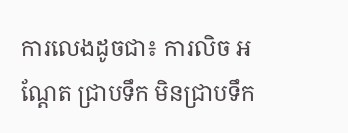ការលេងដូចជា៖ ការលិច អណ្ដែត ជ្រាបទឹក មិនជ្រាបទឹក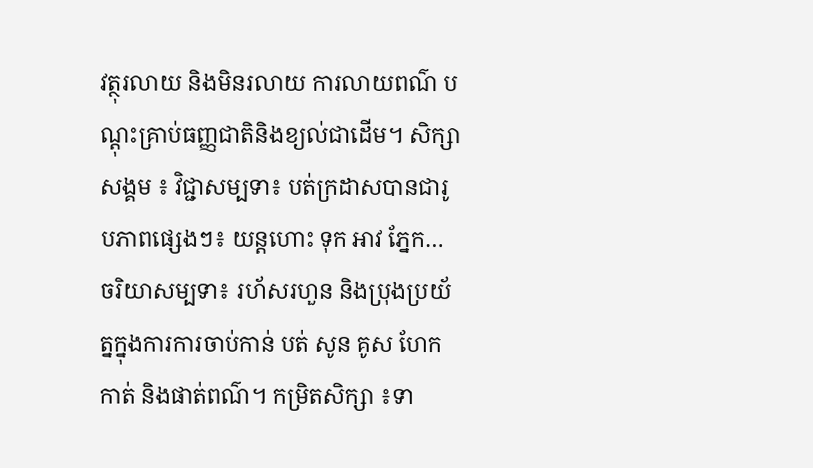វត្ថុរលាយ និងមិនរលាយ ការលាយពណ៌ បណ្ដុះគ្រាប់ធញ្ញជាតិនិងខ្យល់ជាដើម។ សិក្សាសង្គម ៖ វិជ្ជាសម្បទា៖ បត់ក្រដាសបានជារូបភាពផ្សេងៗ៖ យន្តហោះ ទុក អាវ ភ្នែក… ចរិយាសម្បទា៖ រហ័សរហួន និងប្រុងប្រយ័ត្នក្នុងការការចាប់កាន់ បត់ សូន គូស ហែក កាត់ និងផាត់ពណ៌។ កម្រិតសិក្សា ៖ទា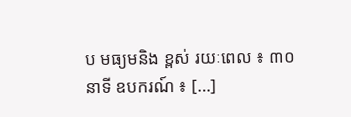ប មធ្យមនិង ខ្ពស់ រយៈពេល ៖ ៣០ នាទី ឧបករណ៍ ៖ […]